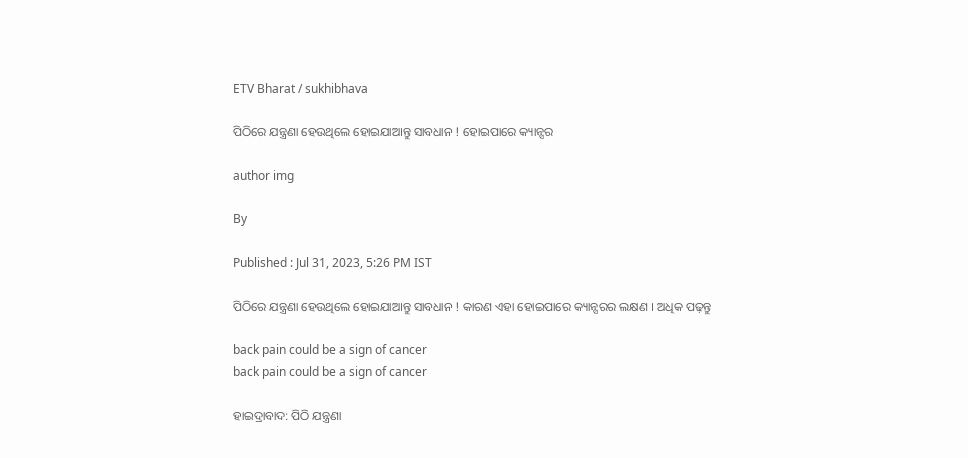ETV Bharat / sukhibhava

ପିଠିରେ ଯନ୍ତ୍ରଣା ହେଉଥିଲେ ହୋଇଯାଆନ୍ତୁ ସାବଧାନ ! ହୋଇପାରେ କ୍ୟାନ୍ସର

author img

By

Published : Jul 31, 2023, 5:26 PM IST

ପିଠିରେ ଯନ୍ତ୍ରଣା ହେଉଥିଲେ ହୋଇଯାଆନ୍ତୁ ସାବଧାନ ! କାରଣ ଏହା ହୋଇପାରେ କ୍ୟାନ୍ସରର ଲକ୍ଷଣ । ଅଧିକ ପଢ଼ନ୍ତୁ

back pain could be a sign of cancer
back pain could be a sign of cancer

ହାଇଦ୍ରାବାଦ: ପିଠି ଯନ୍ତ୍ରଣା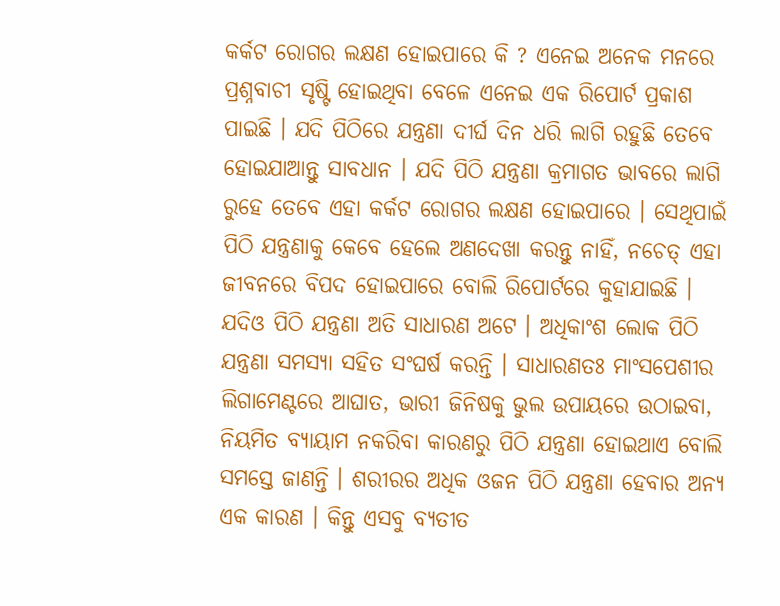କର୍କଟ ରୋଗର ଲକ୍ଷଣ ହୋଇପାରେ କି ? ଏନେଇ ଅନେକ ମନରେ ପ୍ରଶ୍ନବାଚୀ ସୃଷ୍ଟି ହୋଇଥିବା ବେଳେ ଏନେଇ ଏକ ରିପୋର୍ଟ ପ୍ରକାଶ ପାଇଛି । ଯଦି ପିଠିରେ ଯନ୍ତ୍ରଣା ଦୀର୍ଘ ଦିନ ଧରି ଲାଗି ରହୁଛି ତେବେ ହୋଇଯାଆନ୍ତୁ ସାବଧାନ । ଯଦି ପିଠି ଯନ୍ତ୍ରଣା କ୍ରମାଗତ ଭାବରେ ଲାଗି ରୁହେ ତେବେ ଏହା କର୍କଟ ରୋଗର ଲକ୍ଷଣ ହୋଇପାରେ । ସେଥିପାଇଁ ପିଠି ଯନ୍ତ୍ରଣାକୁ କେବେ ହେଲେ ଅଣଦେଖା କରନ୍ତୁ ନାହିଁ, ନଚେତ୍ ଏହା ଜୀବନରେ ବିପଦ ହୋଇପାରେ ବୋଲି ରିପୋର୍ଟରେ କୁହାଯାଇଛି । ଯଦିଓ ପିଠି ଯନ୍ତ୍ରଣା ଅତି ସାଧାରଣ ଅଟେ । ଅଧିକାଂଶ ଲୋକ ପିଠି ଯନ୍ତ୍ରଣା ସମସ୍ୟା ସହିତ ସଂଘର୍ଷ କରନ୍ତି । ସାଧାରଣତଃ ମାଂସପେଶୀର ଲିଗାମେଣ୍ଟରେ ଆଘାତ, ଭାରୀ ଜିନିଷକୁ ଭୁଲ ଉପାୟରେ ଉଠାଇବା, ନିୟମିତ ବ୍ୟାୟାମ ନକରିବା କାରଣରୁ ପିଠି ଯନ୍ତ୍ରଣା ହୋଇଥାଏ ବୋଲି ସମସ୍ତେ ଜାଣନ୍ତି । ଶରୀରର ଅଧିକ ଓଜନ ପିଠି ଯନ୍ତ୍ରଣା ହେବାର ଅନ୍ୟ ଏକ କାରଣ । କିନ୍ତୁ ଏସବୁ ବ୍ୟତୀତ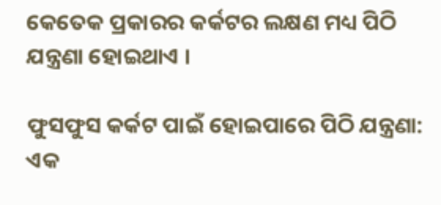କେତେକ ପ୍ରକାରର କର୍କଟର ଲକ୍ଷଣ ମଧ୍ୟ ପିଠି ଯନ୍ତ୍ରଣା ହୋଇଥାଏ ।

ଫୁସଫୁସ କର୍କଟ ପାଇଁ ହୋଇପାରେ ପିଠି ଯନ୍ତ୍ରଣା: ଏକ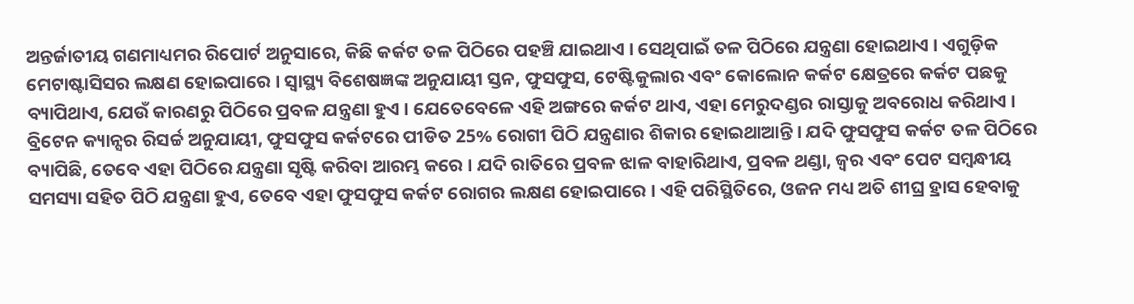ଅନ୍ତର୍ଜାତୀୟ ଗଣମାଧ୍ୟମର ରିପୋର୍ଟ ଅନୁସାରେ, କିଛି କର୍କଟ ତଳ ପିଠିରେ ପହଞ୍ଚି ଯାଇଥାଏ । ସେଥିପାଇଁ ତଳ ପିଠିରେ ଯନ୍ତ୍ରଣା ହୋଇଥାଏ । ଏଗୁଡ଼ିକ ମେଟାଷ୍ଟାସିସର ଲକ୍ଷଣ ହୋଇପାରେ । ସ୍ୱାସ୍ଥ୍ୟ ବିଶେଷଜ୍ଞଙ୍କ ଅନୁଯାୟୀ ସ୍ତନ, ଫୁସଫୁସ, ଟେଷ୍ଟିକୁଲାର ଏବଂ କୋଲୋନ କର୍କଟ କ୍ଷେତ୍ରରେ କର୍କଟ ପଛକୁ ବ୍ୟାପିଥାଏ, ଯେଉଁ କାରଣରୁ ପିଠିରେ ପ୍ରବଳ ଯନ୍ତ୍ରଣା ହୁଏ । ଯେତେବେଳେ ଏହି ଅଙ୍ଗରେ କର୍କଟ ଥାଏ, ଏହା ମେରୁଦଣ୍ଡର ରାସ୍ତାକୁ ଅବରୋଧ କରିଥାଏ । ବ୍ରିଟେନ କ୍ୟାନ୍ସର ରିସର୍ଚ୍ଚ ଅନୁଯାୟୀ, ଫୁସଫୁସ କର୍କଟରେ ପୀଡିତ 25% ରୋଗୀ ପିଠି ଯନ୍ତ୍ରଣାର ଶିକାର ହୋଇଥାଆନ୍ତି । ଯଦି ଫୁସଫୁସ କର୍କଟ ତଳ ପିଠିରେ ବ୍ୟାପିଛି, ତେବେ ଏହା ପିଠିରେ ଯନ୍ତ୍ରଣା ସୃଷ୍ଟି କରିବା ଆରମ୍ଭ କରେ । ଯଦି ରାତିରେ ପ୍ରବଳ ଝାଳ ବାହାରିଥାଏ, ପ୍ରବଳ ଥଣ୍ଡା, ଜ୍ୱର ଏବଂ ପେଟ ସମ୍ବନ୍ଧୀୟ ସମସ୍ୟା ସହିତ ପିଠି ଯନ୍ତ୍ରଣା ହୁଏ, ତେବେ ଏହା ଫୁସଫୁସ କର୍କଟ ରୋଗର ଲକ୍ଷଣ ହୋଇପାରେ । ଏହି ପରିସ୍ଥିତିରେ, ଓଜନ ମଧ୍ୟ ଅତି ଶୀଘ୍ର ହ୍ରାସ ହେବାକୁ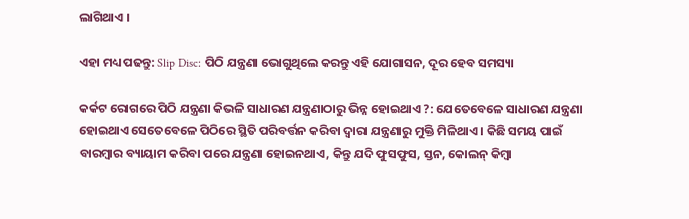ଲାଗିଥାଏ ।

ଏହା ମଧ୍ୟ ପଢନ୍ତୁ: Slip Disc: ପିଠି ଯନ୍ତ୍ରଣା ଭୋଗୁଥିଲେ କରନ୍ତୁ ଏହି ଯୋଗାସନ, ଦୂର ହେବ ସମସ୍ୟା

କର୍କଟ ରୋଗରେ ପିଠି ଯନ୍ତ୍ରଣା କିଭଳି ସାଧାରଣ ଯନ୍ତ୍ରଣାଠାରୁ ଭିନ୍ନ ହୋଇଥାଏ ?: ଯେତେବେଳେ ସାଧାରଣ ଯନ୍ତ୍ରଣା ହୋଇଥାଏ ସେତେବେଳେ ପିଠିରେ ସ୍ଥିତି ପରିବର୍ତ୍ତନ କରିବା ଦ୍ବାରା ଯନ୍ତ୍ରଣାରୁ ମୁକ୍ତି ମିଳିଥାଏ । କିଛି ସମୟ ପାଇଁ ବାରମ୍ବାର ବ୍ୟାୟାମ କରିବା ପରେ ଯନ୍ତ୍ରଣା ହୋଇନଥାଏ, କିନ୍ତୁ ଯଦି ଫୁସଫୁସ, ସ୍ତନ, କୋଲନ୍ କିମ୍ବା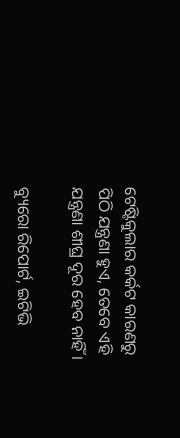ଟେଷ୍ଟିକୁଲାର କର୍କଟ କାରଣରୁ ପିଠି ଯନ୍ତ୍ରଣା ହୁଏ, ତେବେ ଏହି ଯନ୍ତ୍ରଣା ଶୀଘ୍ର ଦୂର ହେବ ନାହିଁ ।

ବ୍ୟୁରୋ ରିପୋର୍ଟ, ଇଟିଭି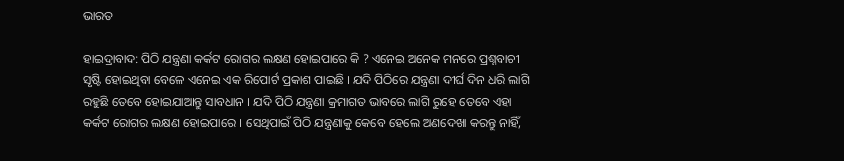ଭାରତ

ହାଇଦ୍ରାବାଦ: ପିଠି ଯନ୍ତ୍ରଣା କର୍କଟ ରୋଗର ଲକ୍ଷଣ ହୋଇପାରେ କି ? ଏନେଇ ଅନେକ ମନରେ ପ୍ରଶ୍ନବାଚୀ ସୃଷ୍ଟି ହୋଇଥିବା ବେଳେ ଏନେଇ ଏକ ରିପୋର୍ଟ ପ୍ରକାଶ ପାଇଛି । ଯଦି ପିଠିରେ ଯନ୍ତ୍ରଣା ଦୀର୍ଘ ଦିନ ଧରି ଲାଗି ରହୁଛି ତେବେ ହୋଇଯାଆନ୍ତୁ ସାବଧାନ । ଯଦି ପିଠି ଯନ୍ତ୍ରଣା କ୍ରମାଗତ ଭାବରେ ଲାଗି ରୁହେ ତେବେ ଏହା କର୍କଟ ରୋଗର ଲକ୍ଷଣ ହୋଇପାରେ । ସେଥିପାଇଁ ପିଠି ଯନ୍ତ୍ରଣାକୁ କେବେ ହେଲେ ଅଣଦେଖା କରନ୍ତୁ ନାହିଁ,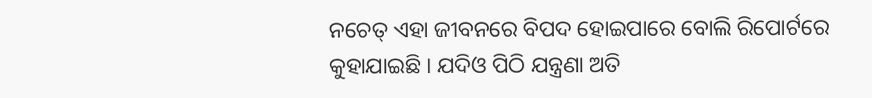ନଚେତ୍ ଏହା ଜୀବନରେ ବିପଦ ହୋଇପାରେ ବୋଲି ରିପୋର୍ଟରେ କୁହାଯାଇଛି । ଯଦିଓ ପିଠି ଯନ୍ତ୍ରଣା ଅତି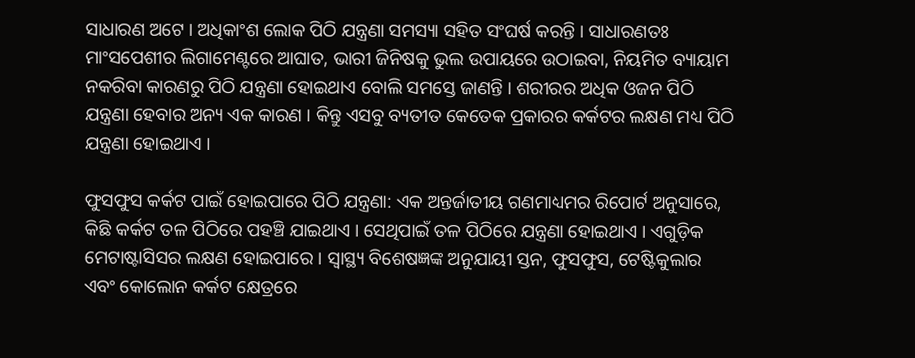ସାଧାରଣ ଅଟେ । ଅଧିକାଂଶ ଲୋକ ପିଠି ଯନ୍ତ୍ରଣା ସମସ୍ୟା ସହିତ ସଂଘର୍ଷ କରନ୍ତି । ସାଧାରଣତଃ ମାଂସପେଶୀର ଲିଗାମେଣ୍ଟରେ ଆଘାତ, ଭାରୀ ଜିନିଷକୁ ଭୁଲ ଉପାୟରେ ଉଠାଇବା, ନିୟମିତ ବ୍ୟାୟାମ ନକରିବା କାରଣରୁ ପିଠି ଯନ୍ତ୍ରଣା ହୋଇଥାଏ ବୋଲି ସମସ୍ତେ ଜାଣନ୍ତି । ଶରୀରର ଅଧିକ ଓଜନ ପିଠି ଯନ୍ତ୍ରଣା ହେବାର ଅନ୍ୟ ଏକ କାରଣ । କିନ୍ତୁ ଏସବୁ ବ୍ୟତୀତ କେତେକ ପ୍ରକାରର କର୍କଟର ଲକ୍ଷଣ ମଧ୍ୟ ପିଠି ଯନ୍ତ୍ରଣା ହୋଇଥାଏ ।

ଫୁସଫୁସ କର୍କଟ ପାଇଁ ହୋଇପାରେ ପିଠି ଯନ୍ତ୍ରଣା: ଏକ ଅନ୍ତର୍ଜାତୀୟ ଗଣମାଧ୍ୟମର ରିପୋର୍ଟ ଅନୁସାରେ, କିଛି କର୍କଟ ତଳ ପିଠିରେ ପହଞ୍ଚି ଯାଇଥାଏ । ସେଥିପାଇଁ ତଳ ପିଠିରେ ଯନ୍ତ୍ରଣା ହୋଇଥାଏ । ଏଗୁଡ଼ିକ ମେଟାଷ୍ଟାସିସର ଲକ୍ଷଣ ହୋଇପାରେ । ସ୍ୱାସ୍ଥ୍ୟ ବିଶେଷଜ୍ଞଙ୍କ ଅନୁଯାୟୀ ସ୍ତନ, ଫୁସଫୁସ, ଟେଷ୍ଟିକୁଲାର ଏବଂ କୋଲୋନ କର୍କଟ କ୍ଷେତ୍ରରେ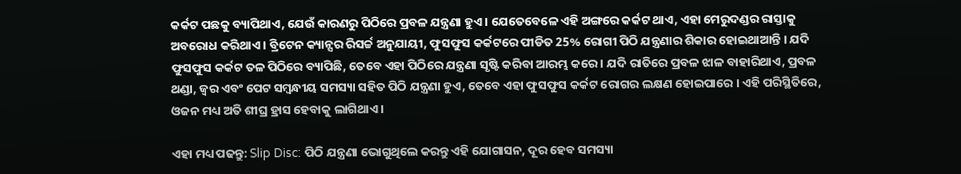କର୍କଟ ପଛକୁ ବ୍ୟାପିଥାଏ, ଯେଉଁ କାରଣରୁ ପିଠିରେ ପ୍ରବଳ ଯନ୍ତ୍ରଣା ହୁଏ । ଯେତେବେଳେ ଏହି ଅଙ୍ଗରେ କର୍କଟ ଥାଏ, ଏହା ମେରୁଦଣ୍ଡର ରାସ୍ତାକୁ ଅବରୋଧ କରିଥାଏ । ବ୍ରିଟେନ କ୍ୟାନ୍ସର ରିସର୍ଚ୍ଚ ଅନୁଯାୟୀ, ଫୁସଫୁସ କର୍କଟରେ ପୀଡିତ 25% ରୋଗୀ ପିଠି ଯନ୍ତ୍ରଣାର ଶିକାର ହୋଇଥାଆନ୍ତି । ଯଦି ଫୁସଫୁସ କର୍କଟ ତଳ ପିଠିରେ ବ୍ୟାପିଛି, ତେବେ ଏହା ପିଠିରେ ଯନ୍ତ୍ରଣା ସୃଷ୍ଟି କରିବା ଆରମ୍ଭ କରେ । ଯଦି ରାତିରେ ପ୍ରବଳ ଝାଳ ବାହାରିଥାଏ, ପ୍ରବଳ ଥଣ୍ଡା, ଜ୍ୱର ଏବଂ ପେଟ ସମ୍ବନ୍ଧୀୟ ସମସ୍ୟା ସହିତ ପିଠି ଯନ୍ତ୍ରଣା ହୁଏ, ତେବେ ଏହା ଫୁସଫୁସ କର୍କଟ ରୋଗର ଲକ୍ଷଣ ହୋଇପାରେ । ଏହି ପରିସ୍ଥିତିରେ, ଓଜନ ମଧ୍ୟ ଅତି ଶୀଘ୍ର ହ୍ରାସ ହେବାକୁ ଲାଗିଥାଏ ।

ଏହା ମଧ୍ୟ ପଢନ୍ତୁ: Slip Disc: ପିଠି ଯନ୍ତ୍ରଣା ଭୋଗୁଥିଲେ କରନ୍ତୁ ଏହି ଯୋଗାସନ, ଦୂର ହେବ ସମସ୍ୟା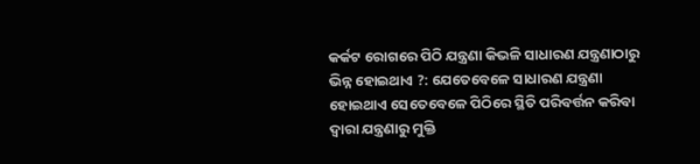କର୍କଟ ରୋଗରେ ପିଠି ଯନ୍ତ୍ରଣା କିଭଳି ସାଧାରଣ ଯନ୍ତ୍ରଣାଠାରୁ ଭିନ୍ନ ହୋଇଥାଏ ?: ଯେତେବେଳେ ସାଧାରଣ ଯନ୍ତ୍ରଣା ହୋଇଥାଏ ସେତେବେଳେ ପିଠିରେ ସ୍ଥିତି ପରିବର୍ତ୍ତନ କରିବା ଦ୍ବାରା ଯନ୍ତ୍ରଣାରୁ ମୁକ୍ତି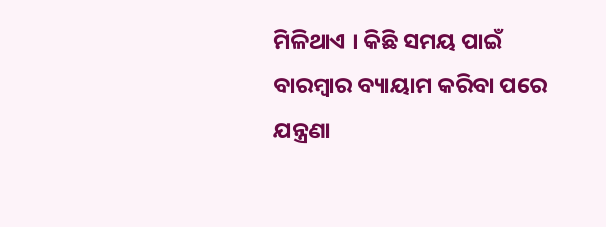ମିଳିଥାଏ । କିଛି ସମୟ ପାଇଁ ବାରମ୍ବାର ବ୍ୟାୟାମ କରିବା ପରେ ଯନ୍ତ୍ରଣା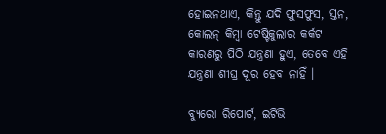ହୋଇନଥାଏ, କିନ୍ତୁ ଯଦି ଫୁସଫୁସ, ସ୍ତନ, କୋଲନ୍ କିମ୍ବା ଟେଷ୍ଟିକୁଲାର କର୍କଟ କାରଣରୁ ପିଠି ଯନ୍ତ୍ରଣା ହୁଏ, ତେବେ ଏହି ଯନ୍ତ୍ରଣା ଶୀଘ୍ର ଦୂର ହେବ ନାହିଁ ।

ବ୍ୟୁରୋ ରିପୋର୍ଟ, ଇଟିଭି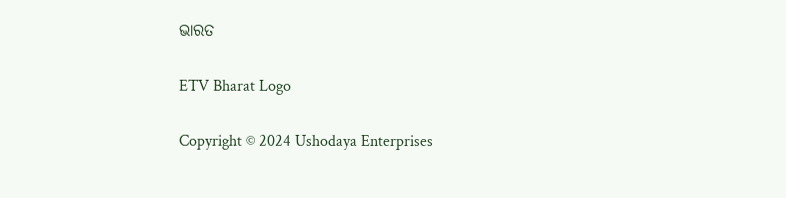ଭାରତ

ETV Bharat Logo

Copyright © 2024 Ushodaya Enterprises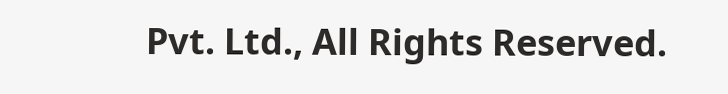Pvt. Ltd., All Rights Reserved.